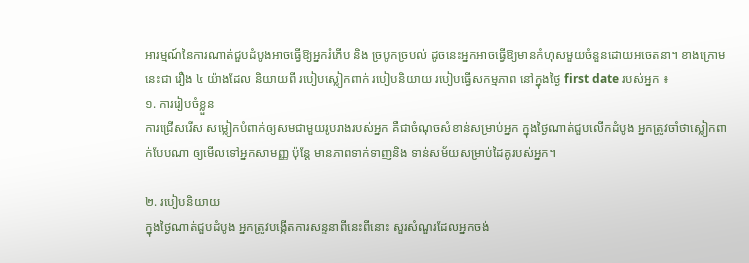អារម្មណ៍នៃការណាត់ជួបដំបូងអាចធ្វើឱ្យអ្នករំភើប និង ច្របូកច្របល់ ដូចនេះអ្នកអាចធ្វើឱ្យមានកំហុសមួយចំនួនដោយអចេតនា។ ខាងក្រោមនេះជា រឿង ៤ យ៉ាងដែល និយាយពី របៀបស្លៀកពាក់ របៀបនិយាយ របៀបធ្វើសកម្មភាព នៅក្នុងថ្ងៃ first date របស់អ្នក ៖
១. ការរៀបចំខ្លួន
ការជ្រើសរើស សម្លៀកបំពាក់ឲ្យសមជាមួយរូបរាងរបស់អ្នក គឺជាចំណុចសំខាន់សម្រាប់អ្នក ក្នុងថ្ងៃណាត់ជួបលើកដំបូង អ្នកត្រូវចាំថាស្លៀកពាក់បែបណា ឲ្យមើលទៅអ្នកសាមញ្ញ ប៉ុន្តែ មានភាពទាក់ទាញនិង ទាន់សម័យសម្រាប់ដៃគូរបស់អ្នក។

២. របៀបនិយាយ
ក្នុងថ្ងៃណាត់ជួបដំបូង អ្នកត្រូវបង្កើតការសន្ទនាពីនេះពីនោះ សួរសំណួរដែលអ្នកចង់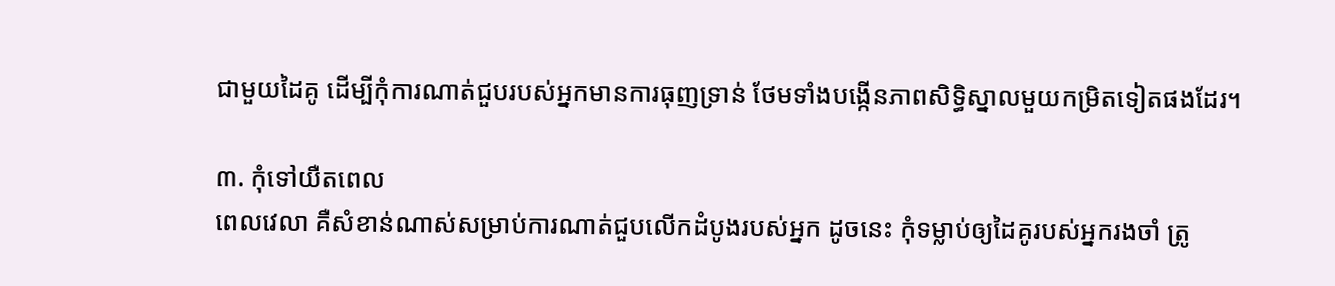ជាមួយដៃគូ ដើម្បីកុំការណាត់ជួបរបស់អ្នកមានការធុញទ្រាន់ ថែមទាំងបង្កើនភាពសិទ្ធិស្នាលមួយកម្រិតទៀតផងដែរ។

៣. កុំទៅយឺតពេល
ពេលវេលា គឺសំខាន់ណាស់សម្រាប់ការណាត់ជួបលើកដំបូងរបស់អ្នក ដូចនេះ កុំទម្លាប់ឲ្យដៃគូរបស់អ្នករងចាំ ត្រូ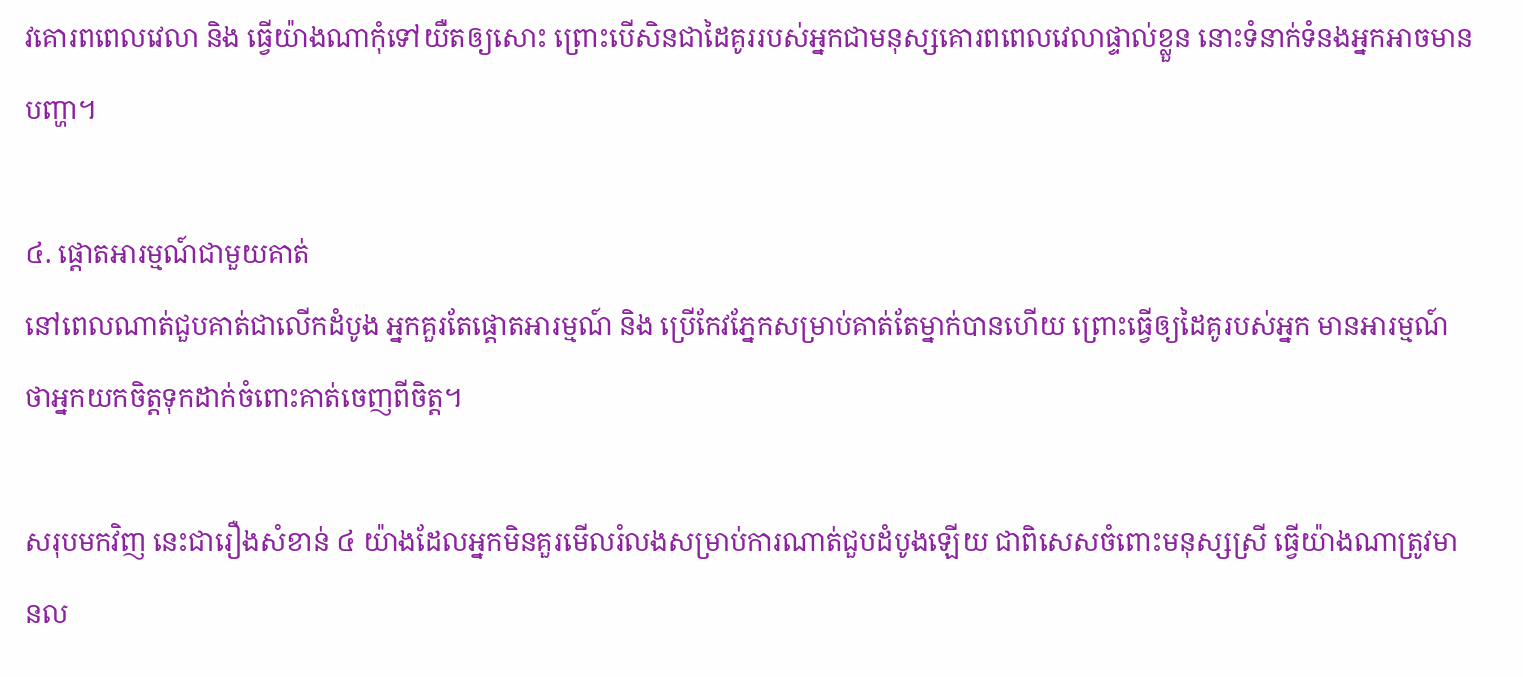វគោរពពេលវេលា និង ធ្វើយ៉ាងណាកុំទៅយឺតឲ្យសោះ ព្រោះបើសិនជាដៃគូររបស់អ្នកជាមនុស្សគោរពពេលវេលាផ្ទាល់ខ្លួន នោះទំនាក់ទំនងអ្នកអាចមានបញ្ហា។

៤. ផ្តោតអារម្មណ៍ជាមួយគាត់
នៅពេលណាត់ជួបគាត់ជាលើកដំបូង អ្នកគួរតែផ្តោតអារម្មណ៍ និង ប្រើកែវភ្នែកសម្រាប់គាត់តែម្នាក់បានហើយ ព្រោះធ្វើឲ្យដៃគូរបស់អ្នក មានអារម្មណ៍ថាអ្នកយកចិត្តទុកដាក់ចំពោះគាត់ចេញពីចិត្ត។

សរុបមកវិញ នេះជារឿងសំខាន់ ៤ យ៉ាងដែលអ្នកមិនគួរមើលរំលងសម្រាប់ការណាត់ជួបដំបូងឡើយ ជាពិសេសចំពោះមនុស្សស្រី ធ្វើយ៉ាងណាត្រូវមានល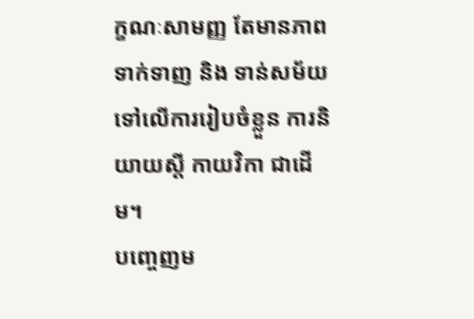ក្ខណៈសាមញ្ញ តែមានភាពទាក់ទាញ និង ទាន់សម័យទៅលើការរៀបចំខ្លួន ការនិយាយស្តី កាយវិកា ជាដើម។
បញ្ចេញម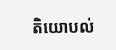តិយោបល់